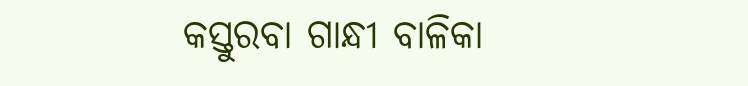କସ୍ତୁରବା ଗାନ୍ଧୀ ବାଳିକା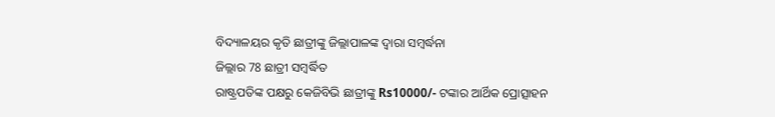ବିଦ୍ୟାଳୟର କୃତି ଛାତ୍ରୀଙ୍କୁ ଜିଲ୍ଲାପାଳଙ୍କ ଦ୍ୱାରା ସମ୍ବର୍ଦ୍ଧନା
ଜିଲ୍ଲାର 78 ଛାତ୍ରୀ ସମ୍ବର୍ଦ୍ଧିତ
ରାଷ୍ଟ୍ରପତିଙ୍କ ପକ୍ଷରୁ କେଜିବିଭି ଛାତ୍ରୀଙ୍କୁ Rs10000/- ଟଙ୍କାର ଆର୍ଥିକ ପ୍ରୋତ୍ସାହନ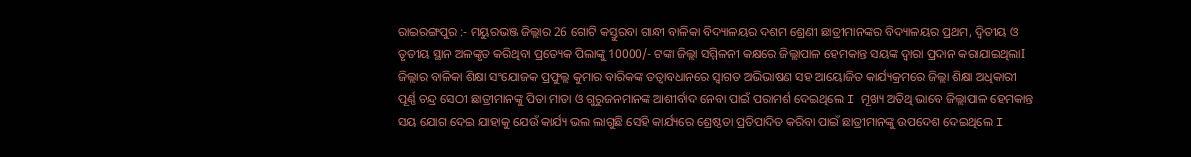ରାଇରଙ୍ଗପୁର :- ମୟୁରଭଞ୍ଜ ଜିଲ୍ଲାର 26 ଗୋଟି କସ୍ତୁରବା ଗାନ୍ଧୀ ବାଳିକା ବିଦ୍ୟାଳୟର ଦଶମ ଶ୍ରେଣୀ ଛାତ୍ରୀମାନଙ୍କର ବିଦ୍ୟାଳୟର ପ୍ରଥମ, ଦ୍ୱିତୀୟ ଓ ତୃତୀୟ ସ୍ଥାନ ଅଳଙ୍କୃତ କରିଥିବା ପ୍ରତ୍ୟେକ ପିଲାଙ୍କୁ 10000/- ଟଙ୍କା ଜିଲ୍ଲା ସମ୍ମିଳନୀ କକ୍ଷରେ ଜିଲ୍ଲାପାଳ ହେମକାନ୍ତ ସୟଙ୍କ ଦ୍ୱାରା ପ୍ରଦାନ କରାଯାଇଥିଲାI ଜିଲ୍ଲାର ବାଳିକା ଶିକ୍ଷା ସଂଯୋଜକ ପ୍ରଫୁଲ୍ଲ କୁମାର ବାରିକଙ୍କ ତତ୍ୱାବଧାନରେ ସ୍ୱାଗତ ଅଭିଭାଷଣ ସହ ଆୟୋଜିତ କାର୍ଯ୍ୟକ୍ରମରେ ଜିଲ୍ଲା ଶିକ୍ଷା ଅଧିକାରୀ ପୂର୍ଣ୍ଣ ଚନ୍ଦ୍ର ସେଠୀ ଛାତ୍ରୀମାନଙ୍କୁ ପିତା ମାତା ଓ ଗୁରୁଜନମାନଙ୍କ ଆଶୀର୍ବାଦ ନେବା ପାଇଁ ପରାମର୍ଶ ଦେଇଥିଲେ I ମୂଖ୍ୟ ଅତିଥି ଭାବେ ଜିଲ୍ଲାପାଳ ହେମକାନ୍ତ ସୟ ଯୋଗ ଦେଇ ଯାହାକୁ ଯେଉଁ କାର୍ଯ୍ୟ ଭଲ ଲାଗୁଛି ସେହି କାର୍ଯ୍ୟରେ ଶ୍ରେଷ୍ଠତା ପ୍ରତିପାଦିତ କରିବା ପାଇଁ ଛାତ୍ରୀମାନଙ୍କୁ ଉପଦେଶ ଦେଇଥିଲେ I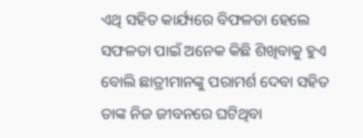ଏଥି ସହିତ କାର୍ଯ୍ୟରେ ବିଫଳତା ହେଲେ ସଫଳତା ପାଇଁ ଅନେକ କିଛି ଶିଖିବାକୁ ହୁଏ ବୋଲି ଛାତ୍ରୀମାନଙ୍କୁ ପରାମର୍ଶ ଦେବା ସହିତ ତାଙ୍କ ନିଜ ଜୀବନରେ ଘଟିଥିବା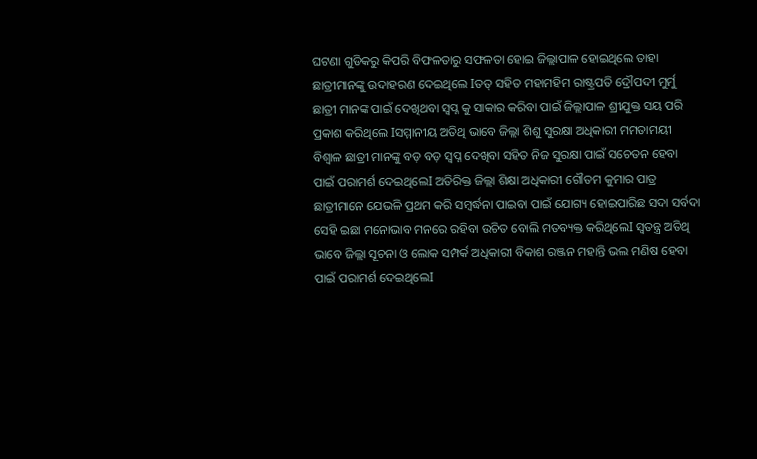ଘଟଣା ଗୁଡିକରୁ କିପରି ବିଫଳତାରୁ ସଫଳତା ହୋଇ ଜିଲ୍ଲାପାଳ ହୋଇଥିଲେ ତାହା ଛାତ୍ରୀମାନଙ୍କୁ ଉଦାହରଣ ଦେଇଥିଲେ Iତତ୍ ସହିତ ମହାମହିମ ରାଷ୍ଟ୍ରପତି ଦ୍ରୌପଦୀ ମୁର୍ମୁ ଛାତ୍ରୀ ମାନଙ୍କ ପାଇଁ ଦେଖିଥବା ସ୍ବପ୍ନ କୁ ସାକାର କରିବା ପାଇଁ ଜିଲ୍ଲାପାଳ ଶ୍ରୀଯୁକ୍ତ ସୟ ପରି ପ୍ରକାଶ କରିଥିଲେ Iସମ୍ମାନୀୟ ଅତିଥି ଭାବେ ଜିଲ୍ଲା ଶିଶୁ ସୁରକ୍ଷା ଅଧିକାରୀ ମମତାମୟୀ ବିଶ୍ୱାଳ ଛାତ୍ରୀ ମାନଙ୍କୁ ବଡ଼ ବଡ଼ ସ୍ବପ୍ନ ଦେଖିବା ସହିତ ନିଜ ସୁରକ୍ଷା ପାଇଁ ସଚେତନ ହେବା ପାଇଁ ପରାମର୍ଶ ଦେଇଥିଲେI ଅତିରିକ୍ତ ଜିଲ୍ଲା ଶିକ୍ଷା ଅଧିକାରୀ ଗୌତମ କୁମାର ପାତ୍ର ଛାତ୍ରୀମାନେ ଯେଭଳି ପ୍ରଥମ କରି ସମ୍ବର୍ଦ୍ଧନା ପାଇବା ପାଇଁ ଯୋଗ୍ୟ ହୋଇପାରିଛ ସଦା ସର୍ବଦା ସେହି ଇଛା ମନୋଭାବ ମନରେ ରହିବା ଉଚିତ ବୋଲି ମତବ୍ୟକ୍ତ କରିଥିଲେI ସ୍ୱତନ୍ତ୍ର ଅତିଥି ଭାବେ ଜିଲ୍ଲା ସୂଚନା ଓ ଲୋକ ସମ୍ପର୍କ ଅଧିକାରୀ ବିକାଶ ରଞ୍ଜନ ମହାନ୍ତି ଭଲ ମଣିଷ ହେବା ପାଇଁ ପରାମର୍ଶ ଦେଇଥିଲେI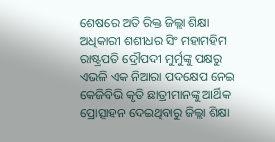ଶେଷରେ ଅତି ରିକ୍ତ ଜିଲ୍ଲା ଶିକ୍ଷା ଅଧିକାରୀ ଶଶୀଧର ସିଂ ମହାମହିମ ରାଷ୍ଟ୍ରପତି ଦ୍ରୌପଦୀ ମୁର୍ମୁଙ୍କୁ ପକ୍ଷରୁ ଏଭଳି ଏକ ନିଆରା ପଦକ୍ଷେପ ନେଇ କେଜିବିଭି କୃତି ଛାତ୍ରୀମାନଙ୍କୁ ଆର୍ଥିକ ପ୍ରୋତ୍ସାହନ ଦେଇଥିବାରୁ ଜିଲ୍ଲା ଶିକ୍ଷା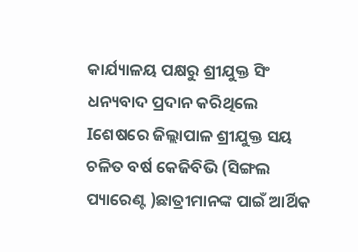କାର୍ଯ୍ୟାଳୟ ପକ୍ଷରୁ ଶ୍ରୀଯୁକ୍ତ ସିଂ ଧନ୍ୟବାଦ ପ୍ରଦାନ କରିଥିଲେ Iଶେଷରେ ଜିଲ୍ଲାପାଳ ଶ୍ରୀଯୁକ୍ତ ସୟ ଚଳିତ ବର୍ଷ କେଜିବିଭି (ସିଙ୍ଗଲ ପ୍ୟାରେଣ୍ଟ )ଛାତ୍ରୀମାନଙ୍କ ପାଇଁ ଆର୍ଥିକ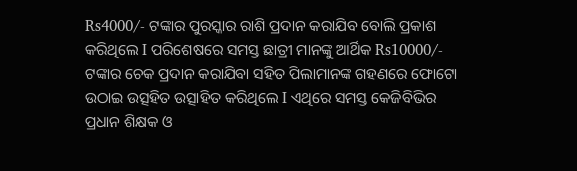Rs4000/- ଟଙ୍କାର ପୁରସ୍କାର ରାଶି ପ୍ରଦାନ କରାଯିବ ବୋଲି ପ୍ରକାଶ କରିଥିଲେ I ପରିଶେଷରେ ସମସ୍ତ ଛାତ୍ରୀ ମାନଙ୍କୁ ଆର୍ଥିକ Rs10000/- ଟଙ୍କାର ଚେକ ପ୍ରଦାନ କରାଯିବା ସହିତ ପିଲାମାନଙ୍କ ଗହଣରେ ଫୋଟୋ ଉଠାଇ ଉତ୍ସହିତ ଉତ୍ସାହିତ କରିଥିଲେ I ଏଥିରେ ସମସ୍ତ କେଜିବିଭିର ପ୍ରଧାନ ଶିକ୍ଷକ ଓ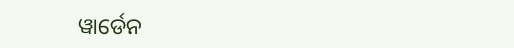ୱାର୍ଡେନ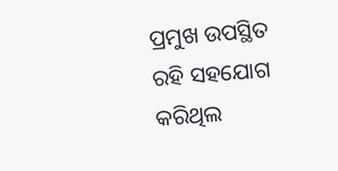ପ୍ରମୁଖ ଉପସ୍ଥିତ ରହି ସହଯୋଗ କରିଥିଲ